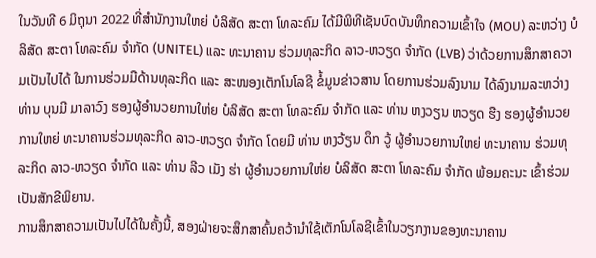ໃນວັນທີ 6 ມິຖຸນາ 2022 ທີ່ສໍານັກງານໃຫຍ່ ບໍລິສັດ ສະຕາ ໂທລະຄົມ ໄດ້ມີພິທີເຊັນບົດບັນທຶກຄວາມເຂົ້າໃຈ (MOU) ລະຫວ່າງ ບໍລິສັດ ສະຕາ ໂທລະຄົມ ຈໍາກັດ (UNITEL) ແລະ ທະນາຄານ ຮ່ວມທຸລະກິດ ລາວ-ຫວຽດ ຈຳກັດ (LVB) ວ່າດ້ວຍການສຶກສາຄວາມເປັນໄປໄດ້ ໃນການຮ່ວມມືດ້ານທຸລະກິດ ແລະ ສະໜອງເຕັກໂນໂລຊີ ຂໍ້ມູນຂ່າວສານ ໂດຍການຮ່ວມລົງນາມ ໄດ້ລົງນາມລະຫວ່າງ ທ່ານ ບຸນມີ ມາລາວົງ ຮອງຜູ້ອຳນວຍການໃຫ່ຍ ບໍລິສັດ ສະຕາ ໂທລະຄົມ ຈໍາກັດ ແລະ ທ່ານ ຫງວຽນ ຫວຽດ ຮືງ ຮອງຜູ້ອຳນວຍການໃຫຍ່ ທະນາຄານຮ່ວມທຸລະກິດ ລາວ-ຫວຽດ ຈຳກັດ ໂດຍມີ ທ່ານ ຫງວ້ຽນ ດຶກ ວູ້ ຜູ້ອໍານວຍການໃຫຍ່ ທະນາຄານ ຮ່ວມທຸລະກິດ ລາວ-ຫວຽດ ຈໍາກັດ ແລະ ທ່ານ ລີວ ເມັງ ຮ່າ ຜູ້ອໍານວຍການໃຫ່ຍ ບໍລິສັດ ສະຕາ ໂທລະຄົມ ຈໍາກັດ ພ້ອມຄະນະ ເຂົ້າຮ່ວມເປັນສັກຂີພິຍານ.
ການສຶກສາຄວາມເປັນໄປໄດ້ໃນຄັ້ງນີ້, ສອງຝ່າຍຈະສຶກສາຄົ້ນຄວ້ານຳໃຊ້ເຕັກໂນໂລຊີເຂົ້າໃນວຽກງານຂອງທະນາຄານ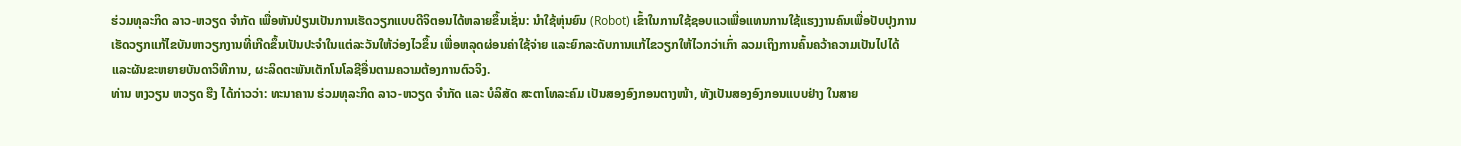ຮ່ວມທຸລະກິດ ລາວ-ຫວຽດ ຈຳກັດ ເພື່ອຫັນປ່ຽນເປັນການເຮັດວຽກແບບດີຈິຕອນໄດ້ຫລາຍຂຶ້ນເຊັ່ນ: ນຳໃຊ້ຫຸ່ນຍົນ (Robot) ເຂົ້າໃນການໃຊ້ຊອບແວເພື່ອແທນການໃຊ້ແຮງງານຄົນເພື່ອປັບປຸງການເຮັດວຽກແກ້ໄຂບັນຫາວຽກງານທີ່ເກີດຂຶ້ນເປັນປະຈໍາໃນແຕ່ລະວັນໃຫ້ວ່ອງໄວຂຶ້ນ ເພື່ອຫລຸດຜ່ອນຄ່າໃຊ້ຈ່າຍ ແລະຍົກລະດັບການແກ້ໄຂວຽກໃຫ້ໄວກວ່າເກົ່າ ລວມເຖິງການຄົ້ນຄວ້າຄວາມເປັນໄປໄດ້ ແລະຜັນຂະຫຍາຍບັນດາວິທີການ, ຜະລິດຕະພັນເຕັກໂນໂລຊີອື່ນຕາມຄວາມຕ້ອງການຕົວຈິງ.
ທ່ານ ຫງວຽນ ຫວຽດ ຮືງ ໄດ້ກ່າວວ່າ: ທະນາຄານ ຮ່ວມທຸລະກິດ ລາວ-ຫວຽດ ຈຳກັດ ແລະ ບໍລິສັດ ສະຕາໂທລະຄົມ ເປັນສອງອົງກອນຕາງໜ້າ, ທັງເປັນສອງອົງກອນແບບຢ່າງ ໃນສາຍ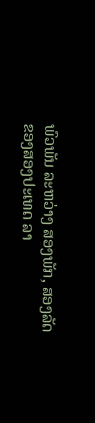ພົວພັນ ລະຫວ່າງ ສອງພັກ, ສອງລັດ ຂອງສອງປະເທດ ລາ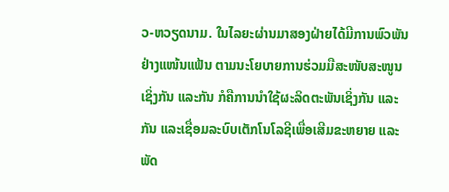ວ-ຫວຽດນາມ. ໃນໄລຍະຜ່ານມາສອງຝ່າຍໄດ້ມີການພົວພັນຢ່າງແໜ້ນແຟ້ນ ຕາມນະໂຍບາຍການຮ່ວມມືສະໜັບສະໜູນເຊິ່ງກັນ ແລະກັນ ກໍຄືການນຳໃຊ້ຜະລິດຕະພັນເຊິ່ງກັນ ແລະກັນ ແລະເຊື່ອມລະບົບເຕັກໂນໂລຊີເພື່ອເສີມຂະຫຍາຍ ແລະ ພັດ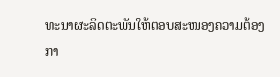ທະນາຜະລິດຕະພັນໃຫ້ຕອບສະໜອງຄວາມຕ້ອງກາ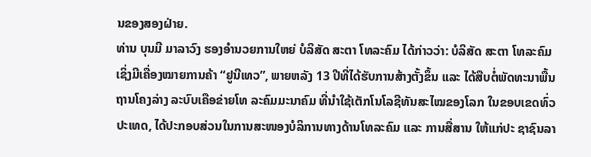ນຂອງສອງຝ່າຍ.
ທ່ານ ບຸນມີ ມາລາວົງ ຮອງອໍານວຍການໃຫຍ່ ບໍລິສັດ ສະຕາ ໂທລະຄົມ ໄດ້ກ່າວວ່າ: ບໍລິສັດ ສະຕາ ໂທລະຄົມ ເຊິ່ງມີເຄື່ອງໝາຍການຄ້າ “ຢູນີເທວ”, ພາຍຫລັງ 13 ປີທີ່ໄດ້ຮັບການສ້າງຕັ້ງຂຶ້ນ ແລະ ໄດ້ສືບຕໍ່ພັດທະນາພື້ນຖານໂຄງລ່າງ ລະບົບເຄືອຂ່າຍໂທ ລະຄົມມະນາຄົມ ທີ່ນຳໃຊ້ເຕັກໂນໂລຊີທັນສະໄໝຂອງໂລກ ໃນຂອບເຂດທົ່ວປະເທດ, ໄດ້ປະກອບສ່ວນໃນການສະໜອງບໍລິການທາງດ້ານໂທລະຄົມ ແລະ ການສື່ສານ ໃຫ້ແກ່ປະ ຊາຊົນລາ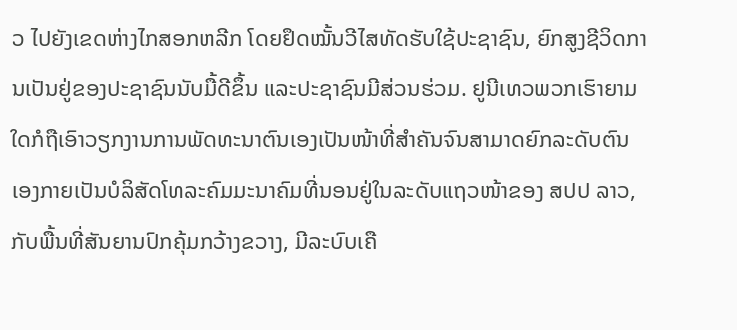ວ ໄປຍັງເຂດຫ່າງໄກສອກຫລີກ ໂດຍຢຶດໝັ້ນວີໄສທັດຮັບໃຊ້ປະຊາຊົນ, ຍົກສູງຊີວິດການເປັນຢູ່ຂອງປະຊາຊົນນັບມື້ດີຂຶ້ນ ແລະປະຊາຊົນມີສ່ວນຮ່ວມ. ຢູນີເທວພວກເຮົາຍາມໃດກໍຖືເອົາວຽກງານການພັດທະນາຕົນເອງເປັນໜ້າທີ່ສຳຄັນຈົນສາມາດຍົກລະດັບຕົນເອງກາຍເປັນບໍລິສັດໂທລະຄົມມະນາຄົມທີ່ນອນຢູ່ໃນລະດັບແຖວໜ້າຂອງ ສປປ ລາວ,ກັບພື້ນທີ່ສັນຍານປົກຄຸ້ມກວ້າງຂວາງ, ມີລະບົບເຄື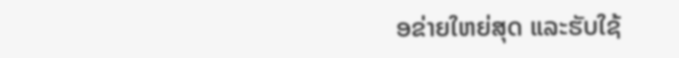ອຂ່າຍໃຫຍ່ສຸດ ແລະຮັບໃຊ້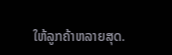ໃຫ້ລູກຄ້າຫລາຍສຸດ.